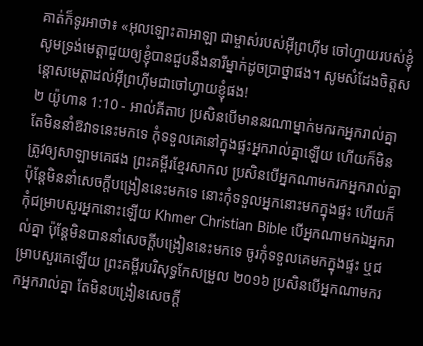គាត់ក៏ទូរអាថា៖ «អុលឡោះតាអាឡា ជាម្ចាស់របស់អ៊ីព្រហ៊ីម ចៅហ្វាយរបស់ខ្ញុំ សូមទ្រង់មេត្តាជួយឲ្យខ្ញុំបានជួបនឹងនារីម្នាក់ដូចប្រាថ្នាផង។ សូមសំដែងចិត្តសន្តោសមេត្តាដល់អ៊ីព្រហ៊ីមជាចៅហ្វាយខ្ញុំផង!
២ យ៉ូហាន 1:10 - អាល់គីតាប ប្រសិនបើមាននរណាម្នាក់មករកអ្នករាល់គ្នា តែមិននាំឱវាទនេះមកទេ កុំទទួលគេនៅក្នុងផ្ទះអ្នករាល់គ្នាឡើយ ហើយក៏មិនត្រូវឲ្យសាឡាមគេផង ព្រះគម្ពីរខ្មែរសាកល ប្រសិនបើអ្នកណាមករកអ្នករាល់គ្នា ប៉ុន្តែមិននាំសេចក្ដីបង្រៀននេះមកទេ នោះកុំទទួលអ្នកនោះមកក្នុងផ្ទះ ហើយក៏កុំជម្រាបសួរអ្នកនោះឡើយ Khmer Christian Bible បើអ្នកណាមកឯអ្នករាល់គ្នា ប៉ុន្ដែមិនបាននាំសេចក្ដីបង្រៀននេះមកទេ ចូរកុំទទួលគេមកក្នុងផ្ទះ ឬជម្រាបសួរគេឡើយ ព្រះគម្ពីរបរិសុទ្ធកែសម្រួល ២០១៦ ប្រសិនបើអ្នកណាមករកអ្នករាល់គ្នា តែមិនបង្រៀនសេចក្ដី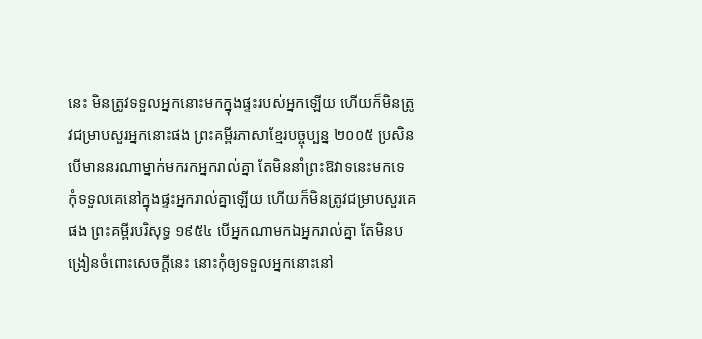នេះ មិនត្រូវទទួលអ្នកនោះមកក្នុងផ្ទះរបស់អ្នកឡើយ ហើយក៏មិនត្រូវជម្រាបសួរអ្នកនោះផង ព្រះគម្ពីរភាសាខ្មែរបច្ចុប្បន្ន ២០០៥ ប្រសិនបើមាននរណាម្នាក់មករកអ្នករាល់គ្នា តែមិននាំព្រះឱវាទនេះមកទេ កុំទទួលគេនៅក្នុងផ្ទះអ្នករាល់គ្នាឡើយ ហើយក៏មិនត្រូវជម្រាបសួរគេផង ព្រះគម្ពីរបរិសុទ្ធ ១៩៥៤ បើអ្នកណាមកឯអ្នករាល់គ្នា តែមិនបង្រៀនចំពោះសេចក្ដីនេះ នោះកុំឲ្យទទួលអ្នកនោះនៅ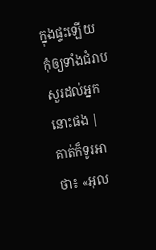ក្នុងផ្ទះឡើយ កុំឲ្យទាំងជំរាបសួរដល់អ្នកនោះផង |
គាត់ក៏ទូរអាថា៖ «អុល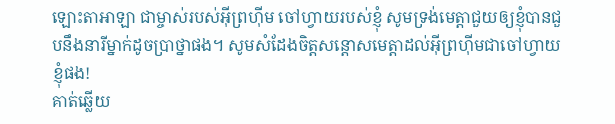ឡោះតាអាឡា ជាម្ចាស់របស់អ៊ីព្រហ៊ីម ចៅហ្វាយរបស់ខ្ញុំ សូមទ្រង់មេត្តាជួយឲ្យខ្ញុំបានជួបនឹងនារីម្នាក់ដូចប្រាថ្នាផង។ សូមសំដែងចិត្តសន្តោសមេត្តាដល់អ៊ីព្រហ៊ីមជាចៅហ្វាយខ្ញុំផង!
គាត់ឆ្លើយ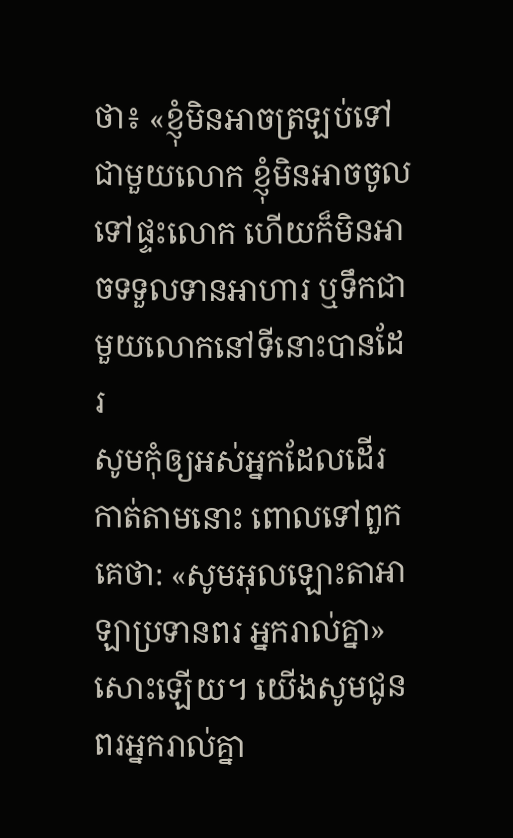ថា៖ «ខ្ញុំមិនអាចត្រឡប់ទៅជាមួយលោក ខ្ញុំមិនអាចចូលទៅផ្ទះលោក ហើយក៏មិនអាចទទួលទានអាហារ ឬទឹកជាមួយលោកនៅទីនោះបានដែរ
សូមកុំឲ្យអស់អ្នកដែលដើរកាត់តាមនោះ ពោលទៅពួកគេថា: «សូមអុលឡោះតាអាឡាប្រទានពរ អ្នករាល់គ្នា» សោះឡើយ។ យើងសូមជូនពរអ្នករាល់គ្នា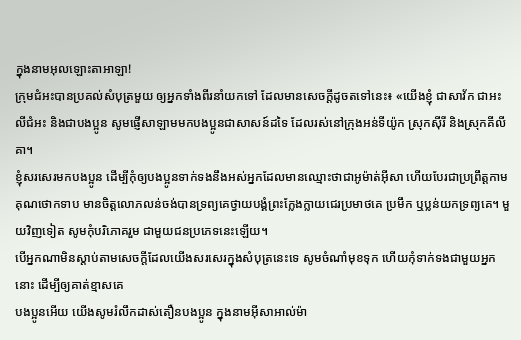ក្នុងនាមអុលឡោះតាអាឡា!
ក្រុមជំអះបានប្រគល់សំបុត្រមួយ ឲ្យអ្នកទាំងពីរនាំយកទៅ ដែលមានសេចក្ដីដូចតទៅនេះ៖ «យើងខ្ញុំ ជាសាវ័ក ជាអះលីជំអះ និងជាបងប្អូន សូមផ្ញើសាឡាមមកបងប្អូនជាសាសន៍ដទៃ ដែលរស់នៅក្រុងអន់ទីយ៉ូក ស្រុកស៊ីរី និងស្រុកគីលីគា។
ខ្ញុំសរសេរមកបងប្អូន ដើម្បីកុំឲ្យបងប្អូនទាក់ទងនឹងអស់អ្នកដែលមានឈ្មោះថាជាអូម៉ាត់អ៊ីសា ហើយបែរជាប្រព្រឹត្ដកាមគុណថោកទាប មានចិត្ដលោភលន់ចង់បានទ្រព្យគេថ្វាយបង្គំព្រះក្លែងក្លាយជេរប្រមាថគេ ប្រមឹក ឬប្លន់យកទ្រព្យគេ។ មួយវិញទៀត សូមកុំបរិភោគរួម ជាមួយជនប្រភេទនេះឡើយ។
បើអ្នកណាមិនស្ដាប់តាមសេចក្ដីដែលយើងសរសេរក្នុងសំបុត្រនេះទេ សូមចំណាំមុខទុក ហើយកុំទាក់ទងជាមួយអ្នកនោះ ដើម្បីឲ្យគាត់ខ្មាសគេ
បងប្អូនអើយ យើងសូមរំលឹកដាស់តឿនបងប្អូន ក្នុងនាមអ៊ីសាអាល់ម៉ា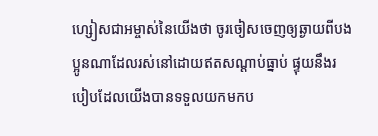ហ្សៀសជាអម្ចាស់នៃយើងថា ចូរចៀសចេញឲ្យឆ្ងាយពីបងប្អូនណាដែលរស់នៅដោយឥតសណ្ដាប់ធ្នាប់ ផ្ទុយនឹងរបៀបដែលយើងបានទទួលយកមកប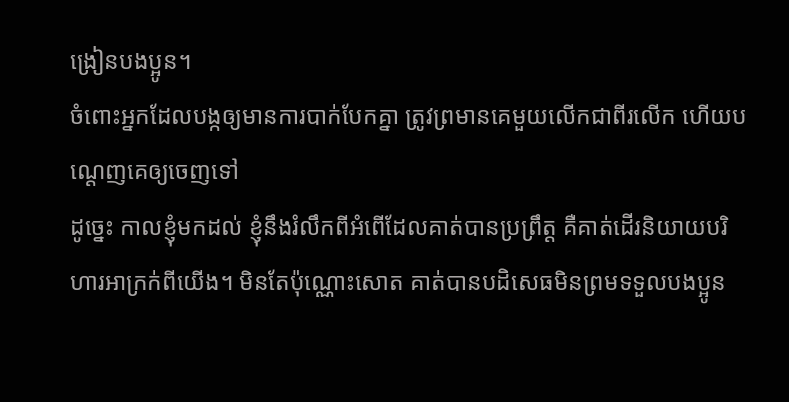ង្រៀនបងប្អូន។
ចំពោះអ្នកដែលបង្កឲ្យមានការបាក់បែកគ្នា ត្រូវព្រមានគេមួយលើកជាពីរលើក ហើយបណ្ដេញគេឲ្យចេញទៅ
ដូច្នេះ កាលខ្ញុំមកដល់ ខ្ញុំនឹងរំលឹកពីអំពើដែលគាត់បានប្រព្រឹត្ដ គឺគាត់ដើរនិយាយបរិហារអាក្រក់ពីយើង។ មិនតែប៉ុណ្ណោះសោត គាត់បានបដិសេធមិនព្រមទទួលបងប្អូន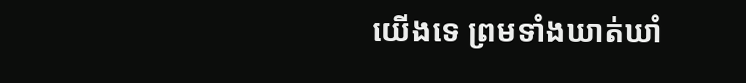យើងទេ ព្រមទាំងឃាត់ឃាំ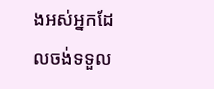ងអស់អ្នកដែលចង់ទទួល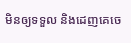មិនឲ្យទទួល និងដេញគេចេ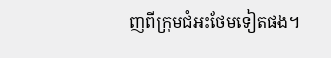ញពីក្រុមជំអះថែមទៀតផង។